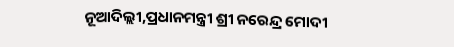ନୂଆଦିଲ୍ଲୀ,ପ୍ରଧାନମନ୍ତ୍ରୀ ଶ୍ରୀ ନରେନ୍ଦ୍ର ମୋଦୀ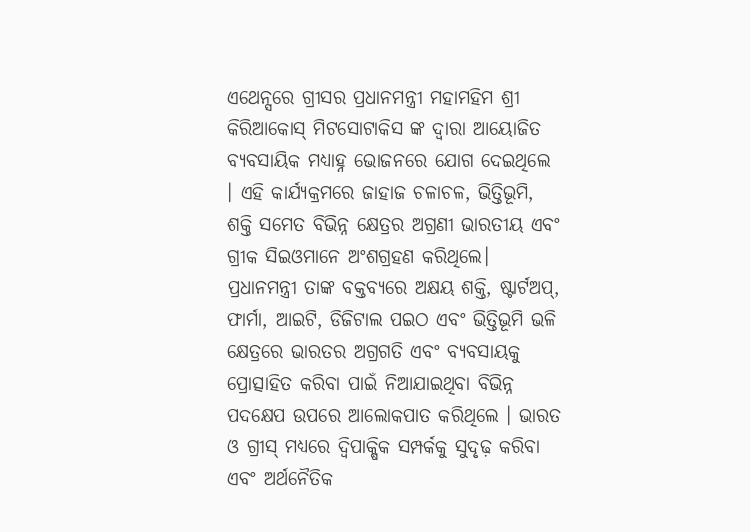ଏଥେନ୍ସରେ ଗ୍ରୀସର ପ୍ରଧାନମନ୍ତ୍ରୀ ମହାମହିମ ଶ୍ରୀ କିରିଆକୋସ୍ ମିଟସୋଟାକିସ ଙ୍କ ଦ୍ୱାରା ଆୟୋଜିତ ବ୍ୟବସାୟିକ ମଧ୍ୟାହ୍ନ ଭୋଜନରେ ଯୋଗ ଦେଇଥିଲେ । ଏହି କାର୍ଯ୍ୟକ୍ରମରେ ଜାହାଜ ଚଳାଚଳ, ଭିତ୍ତିଭୂମି, ଶକ୍ତି ସମେତ ବିଭିନ୍ନ କ୍ଷେତ୍ରର ଅଗ୍ରଣୀ ଭାରତୀୟ ଏବଂ ଗ୍ରୀକ ସିଇଓମାନେ ଅଂଶଗ୍ରହଣ କରିଥିଲେ।
ପ୍ରଧାନମନ୍ତ୍ରୀ ତାଙ୍କ ବକ୍ତବ୍ୟରେ ଅକ୍ଷୟ ଶକ୍ତି, ଷ୍ଟାର୍ଟଅପ୍, ଫାର୍ମା, ଆଇଟି, ଡିଜିଟାଲ ପଇଠ ଏବଂ ଭିତ୍ତିଭୂମି ଭଳି କ୍ଷେତ୍ରରେ ଭାରତର ଅଗ୍ରଗତି ଏବଂ ବ୍ୟବସାୟକୁ ପ୍ରୋତ୍ସାହିତ କରିବା ପାଇଁ ନିଆଯାଇଥିବା ବିଭିନ୍ନ ପଦକ୍ଷେପ ଉପରେ ଆଲୋକପାତ କରିଥିଲେ । ଭାରତ ଓ ଗ୍ରୀସ୍ ମଧ୍ୟରେ ଦ୍ୱିପାକ୍ଷିକ ସମ୍ପର୍କକୁ ସୁଦୃଢ଼ କରିବା ଏବଂ ଅର୍ଥନୈତିକ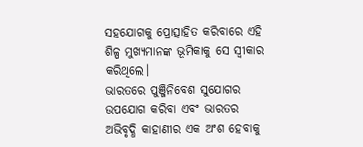ସହଯୋଗକୁ ପ୍ରୋତ୍ସାହିତ କରିବାରେ ଏହି ଶିଳ୍ପ ମୁଖ୍ୟମାନଙ୍କ ଭୂମିକାକୁ ସେ ସ୍ୱୀକାର କରିଥିଲେ।
ଭାରତରେ ପୁଞ୍ଜିନିବେଶ ସୁଯୋଗର ଉପଯୋଗ କରିବା ଏବଂ ଭାରତର ଅଭିବୃଦ୍ଧି କାହାଣୀର ଏକ ଅଂଶ ହେବାକୁ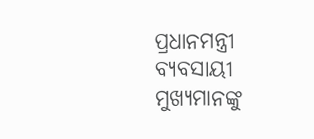ପ୍ରଧାନମନ୍ତ୍ରୀ ବ୍ୟବସାୟୀ ମୁଖ୍ୟମାନଙ୍କୁ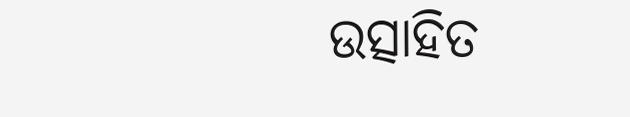ଉତ୍ସାହିତ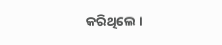କରିଥିଲେ ।